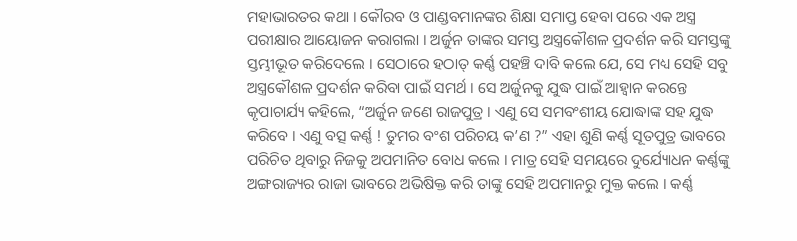ମହାଭାରତର କଥା । କୌରବ ଓ ପାଣ୍ଡବମାନଙ୍କର ଶିକ୍ଷା ସମାପ୍ତ ହେବା ପରେ ଏକ ଅସ୍ତ୍ର ପରୀକ୍ଷାର ଆୟୋଜନ କରାଗଲା । ଅର୍ଜୁନ ତାଙ୍କର ସମସ୍ତ ଅସ୍ତ୍ରକୌଶଳ ପ୍ରଦର୍ଶନ କରି ସମସ୍ତଙ୍କୁ ସ୍ତମ୍ଭୀଭୂତ କରିଦେଲେ । ସେଠାରେ ହଠାତ୍ କର୍ଣ୍ଣ ପହଞ୍ଚି ଦାବି କଲେ ଯେ, ସେ ମଧ୍ୟ ସେହି ସବୁ ଅସ୍ତ୍ରକୌଶଳ ପ୍ରଦର୍ଶନ କରିବା ପାଇଁ ସମର୍ଥ । ସେ ଅର୍ଜୁନକୁ ଯୁଦ୍ଧ ପାଇଁ ଆହ୍ୱାନ କରନ୍ତେ କୃପାଚାର୍ଯ୍ୟ କହିଲେ, “ଅର୍ଜୁନ ଜଣେ ରାଜପୁତ୍ର । ଏଣୁ ସେ ସମବଂଶୀୟ ଯୋଦ୍ଧାଙ୍କ ସହ ଯୁଦ୍ଧ କରିବେ । ଏଣୁ ବତ୍ସ କର୍ଣ୍ଣ ! ତୁମର ବଂଶ ପରିଚୟ କ’ଣ ?” ଏହା ଶୁଣି କର୍ଣ୍ଣ ସୂତପୁତ୍ର ଭାବରେ ପରିଚିତ ଥିବାରୁ ନିଜକୁ ଅପମାନିତ ବୋଧ କଲେ । ମାତ୍ର ସେହି ସମୟରେ ଦୁର୍ଯ୍ୟୋଧନ କର୍ଣ୍ଣଙ୍କୁ ଅଙ୍ଗରାଜ୍ୟର ରାଜା ଭାବରେ ଅଭିଷିକ୍ତ କରି ତାଙ୍କୁ ସେହି ଅପମାନରୁ ମୁକ୍ତ କଲେ । କର୍ଣ୍ଣ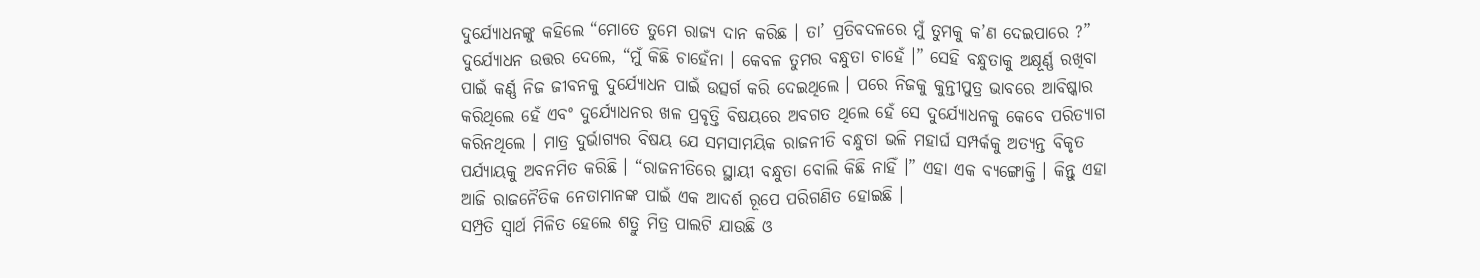ଦୁର୍ଯ୍ୟୋଧନଙ୍କୁ କହିଲେ “ମୋତେ ତୁମେ ରାଜ୍ୟ ଦାନ କରିଛ । ତା’ ପ୍ରତିବଦଳରେ ମୁଁ ତୁମକୁ କ’ଣ ଦେଇପାରେ ?” ଦୁର୍ଯ୍ୟୋଧନ ଉତ୍ତର ଦେଲେ, “ମୁଁ କିଛି ଚାହେଁନା । କେବଳ ତୁମର ବନ୍ଧୁତା ଚାହେଁ ।” ସେହି ବନ୍ଧୁତାକୁ ଅକ୍ଷୂର୍ଣ୍ଣ ରଖିବା ପାଇଁ କର୍ଣ୍ଣ ନିଜ ଜୀବନକୁ ଦୁର୍ଯ୍ୟୋଧନ ପାଇଁ ଉତ୍ସର୍ଗ କରି ଦେଇଥିଲେ । ପରେ ନିଜକୁ କୁନ୍ତୀପୁତ୍ର ଭାବରେ ଆବିଷ୍କାର କରିଥିଲେ ହେଁ ଏବଂ ଦୁର୍ଯ୍ୟୋଧନର ଖଳ ପ୍ରବୃତ୍ତି ବିଷୟରେ ଅବଗତ ଥିଲେ ହେଁ ସେ ଦୁର୍ଯ୍ୟୋଧନକୁ କେବେ ପରିତ୍ୟାଗ କରିନଥିଲେ । ମାତ୍ର ଦୁର୍ଭାଗ୍ୟର ବିଷୟ ଯେ ସମସାମୟିକ ରାଜନୀତି ବନ୍ଧୁତା ଭଳି ମହାର୍ଘ ସମ୍ପର୍କକୁ ଅତ୍ୟନ୍ତ ବିକୃତ ପର୍ଯ୍ୟାୟକୁ ଅବନମିତ କରିଛି । “ରାଜନୀତିରେ ସ୍ଥାୟୀ ବନ୍ଧୁତା ବୋଲି କିଛି ନାହିଁ ।” ଏହା ଏକ ବ୍ୟଙ୍ଗୋକ୍ତି । କିନ୍ତୁ ଏହା ଆଜି ରାଜନୈତିକ ନେତାମାନଙ୍କ ପାଇଁ ଏକ ଆଦର୍ଶ ରୂପେ ପରିଗଣିତ ହୋଇଛି ।
ସମ୍ପ୍ରତି ସ୍ୱାର୍ଥ ମିଳିତ ହେଲେ ଶତ୍ରୁ ମିତ୍ର ପାଲଟି ଯାଉଛି ଓ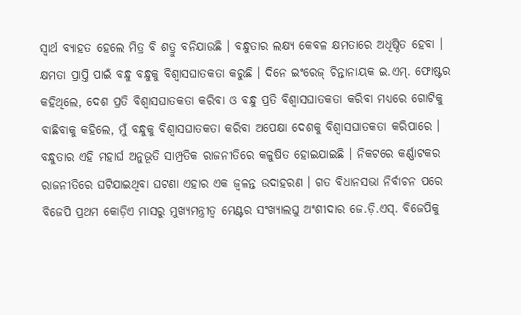ସ୍ୱାର୍ଥ ବ୍ୟାହତ ହେଲେ ମିତ୍ର ବି ଶତ୍ରୁ ବନିଯାଉଛି । ବନ୍ଧୁତାର ଲକ୍ଷ୍ୟ କେବଳ କ୍ଷମତାରେ ଅଧିଷ୍ଠିତ ହେବା । କ୍ଷମତା ପ୍ରାପ୍ତି ପାଇଁ ବନ୍ଧୁ ବନ୍ଧୁକୁ ବିଶ୍ୱାସଘାତକତା କରୁଛି । ଦିନେ ଇଂରେଜ୍ ଚିନ୍ତାନାୟକ ଇ.ଏମ୍. ଫୋଷ୍ଟର କହିଥିଲେ, ଦେଶ ପ୍ରତି ବିଶ୍ୱାସଘାତକତା କରିବା ଓ ବନ୍ଧୁ ପ୍ରତି ବିଶ୍ୱାସଘାତକତା କରିବା ମଧ୍ୟରେ ଗୋଟିକୁ ବାଛିବାକୁ କହିଲେ, ମୁଁ ବନ୍ଧୁକୁ ବିଶ୍ୱାସଘାତକତା କରିବା ଅପେକ୍ଷା ଦେଶକୁ ବିଶ୍ୱାସଘାତକତା କରିପାରେ । ବନ୍ଧୁତାର ଏହି ମହାର୍ଘ ଅନୁଭୂତି ସାମ୍ପ୍ରତିକ ରାଜନୀତିରେ କଳୁଷିତ ହୋଇଯାଇଛି । ନିକଟରେ କର୍ଣ୍ଣାଟକର ରାଜନୀତିରେ ଘଟିଯାଇଥିବା ଘଟଣା ଏହାର ଏକ ଜ୍ୱଳନ୍ତ ଉଦାହରଣ । ଗତ ବିଧାନସଭା ନିର୍ବାଚନ ପରେ ବିଜେପି ପ୍ରଥମ କୋଡ଼ିଏ ମାସରୁ ମୁଖ୍ୟମନ୍ତ୍ରୀତ୍ୱ ମେଣ୍ଟର ସଂଖ୍ୟାଲଘୁ ଅଂଶୀଦାର ଜେ.ଡ଼ି.ଏସ୍. ବିଜେପିକୁ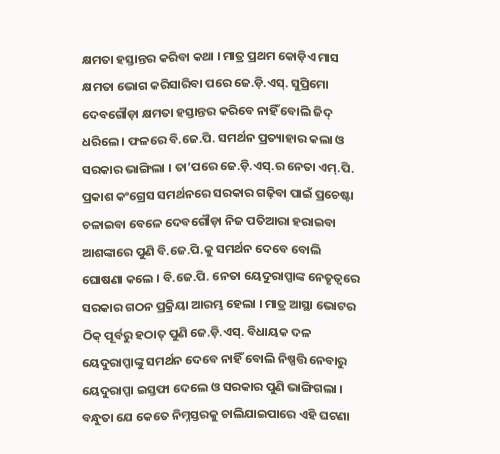କ୍ଷମତା ହସ୍ତାନ୍ତର କରିବା କଥା । ମାତ୍ର ପ୍ରଥମ କୋଡ଼ିଏ ମାସ କ୍ଷମତା ଭୋଗ କରିସାରିବା ପରେ ଜେ.ଡ଼ି.ଏସ୍. ସୁପ୍ରିମୋ ଦେବଗୌଡ଼ା କ୍ଷମତା ହସ୍ତାନ୍ତର କରିବେ ନାହିଁ ବୋଲି ଜିଦ୍ ଧରିଲେ । ଫଳରେ ବି.ଜେ.ପି. ସମର୍ଥନ ପ୍ରତ୍ୟାହାର କଲା ଓ ସରକାର ଭାଙ୍ଗିଲା । ତା’ପରେ ଜେ.ଡ଼ି.ଏସ୍.ର ନେତା ଏମ୍.ପି. ପ୍ରକାଶ କଂଗ୍ରେସ ସମର୍ଥନରେ ସରକାର ଗଢ଼ିବା ପାଇଁ ପ୍ରଚେଷ୍ଟା ଚଳାଇବା ବେଳେ ଦେବଗୌଡ଼ା ନିଜ ପତିଆରା ହରାଇବା ଆଶଙ୍କାରେ ପୁଣି ବି.ଜେ.ପି.କୁ ସମର୍ଥନ ଦେବେ ବୋଲି ଘୋଷଣା କଲେ । ବି.ଜେ.ପି. ନେତା ୟେଦୁରାପ୍ପାଙ୍କ ନେତୃତ୍ୱରେ ସରକାର ଗଠନ ପ୍ରକ୍ରିୟା ଆରମ୍ଭ ହେଲା । ମାତ୍ର ଆସ୍ଥା ଭୋଟର ଠିକ୍ ପୂର୍ବରୁ ହଠାତ୍ ପୁଣି ଜେ.ଡ଼ି.ଏସ୍. ବିଧାୟକ ଦଳ ୟେଦୁରାପ୍ପାଙ୍କୁ ସମର୍ଥନ ଦେବେ ନାହିଁ ବୋଲି ନିଷ୍ପତ୍ତି ନେବାରୁ ୟେଦୁରାପ୍ପା ଇସ୍ତଫା ଦେଲେ ଓ ସରକାର ପୁଣି ଭାଙ୍ଗିଗଲା । ବନ୍ଧୁତା ଯେ କେତେ ନିମ୍ନସ୍ତରକୁ ଚାଲିଯାଇପାରେ ଏହି ଘଟଣା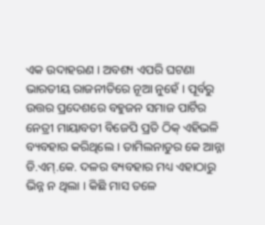ଏକ ଉଦାହରଣ । ଅବଶ୍ୟ ଏପରି ଘଟଣା ଭାରତୀୟ ରାଜନୀତିରେ ନୂଆ ନୁହେଁ । ପୂର୍ବରୁ ଉତ୍ତର ପ୍ରଦେଶରେ ବହୁଜନ ସମାଜ ପାର୍ଟିର ନେତ୍ରୀ ମାୟାବତୀ ବିଜେପି ପ୍ରତି ଠିକ୍ ଏହିଭଳି ବ୍ୟବହାର କରିଥିଲେ । ତାମିଲନାଡୁର କେ ଆନ୍ନା ଡି.ଏମ୍.କେ. ଦଳର ବ୍ୟବହାର ମଧ୍ୟ ଏହାଠାରୁ ଭିନ୍ନ ନ ଥିଲା । କିଛି ମାସ ତଳେ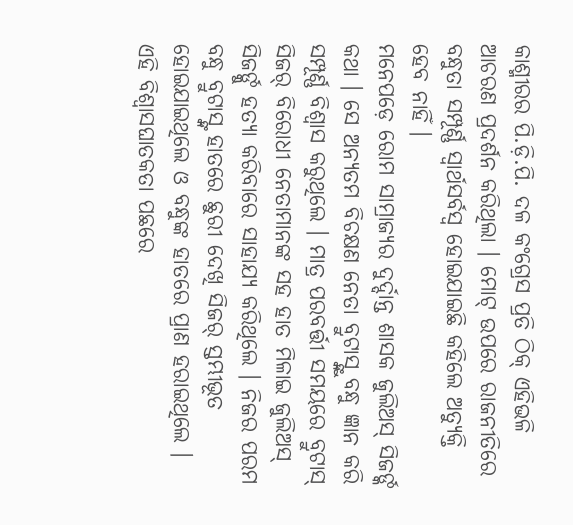କାଶ୍ମୀରର ପି.ଡ଼ି.ପି. ଦଳ କଂଗ୍ରେସ ପ୍ରତି ଠିକ୍ ଏହିଭଳି ଆଚରଣ ପ୍ରଦର୍ଶନ କରିଥିଲା । ମୋଟ୍ ଉପରେ ରାଜନୀତିରେ ବନ୍ଧୁତା ସମ୍ପୂର୍ଣ୍ଣ ସ୍ୱାର୍ଥସର୍ବସ୍ୱ ହୋଇଯାଇଛି କହିଲେ ଅତ୍ୟୁକ୍ତି ହେବ ନାହିଁ ।
ମନେପଡ଼େ ରୋମ ସାମ୍ରାଜ୍ୟର ଦୁର୍ଦ୍ଦାନ୍ତ ଶାସକ ଜୁଲିଅସ୍ ସିଜର୍ଙ୍କ କଥା । ସେ ଅନ୍ୟତମ ବିଚକ୍ଷଣ ନେତା ବ୍ରୁଟାସ୍ଙ୍କୁ ବନ୍ଧୁ ଜ୍ଞାନ କରି ସମ୍ପୂର୍ଣ୍ଣ ବିଶ୍ୱାସ କରୁଥିଲେ । ମାତ୍ର ପରବର୍ତ୍ତୀ ସମୟରେ ବ୍ରୁଟାସ୍ ସିଜର୍ ବିରୋଧୀ ନେତାମାନଙ୍କ ସହ ହାତ ମିଳାଇ ଜୁଲିଅସ୍ ସିଜର୍ଙ୍କୁ ହତ୍ୟା କରିବାରେ ସାହାଯ୍ୟ କରିଥିଲେ । ନିଜର ପରମ ବନ୍ଧୁ ବ୍ରୁଟାସ୍ଙ୍କ ହାତରେ ଛୁରୀ ଦେଖି ସିଜର୍ ସ୍ତମ୍ଭୀଭୂତ ହୋଇଯାଇଥିଲେ ଓ ବନ୍ଧୁଙ୍କ ହାତରେ ପ୍ରାଣ ହରାଇଥିଲେ । ଏହି ବିଶ୍ୱାସଘାତକତା ପଛରେ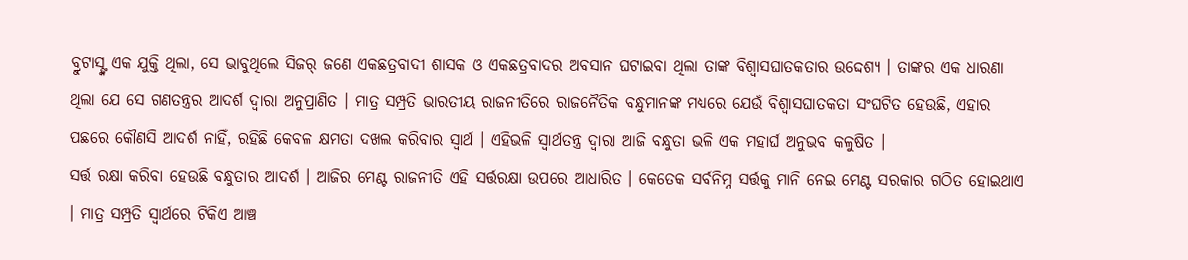ବ୍ରୁଟାସ୍ଙ୍କ ଏକ ଯୁକ୍ତି ଥିଲା, ସେ ଭାବୁଥିଲେ ସିଜର୍ ଜଣେ ଏକଛତ୍ରବାଦୀ ଶାସକ ଓ ଏକଛତ୍ରବାଦର ଅବସାନ ଘଟାଇବା ଥିଲା ତାଙ୍କ ବିଶ୍ୱାସଘାତକତାର ଉଦ୍ଦେଶ୍ୟ । ତାଙ୍କର ଏକ ଧାରଣା ଥିଲା ଯେ ସେ ଗଣତନ୍ତ୍ରର ଆଦର୍ଶ ଦ୍ୱାରା ଅନୁପ୍ରାଣିତ । ମାତ୍ର ସମ୍ପ୍ରତି ଭାରତୀୟ ରାଜନୀତିରେ ରାଜନୈତିକ ବନ୍ଧୁମାନଙ୍କ ମଧ୍ୟରେ ଯେଉଁ ବିଶ୍ୱାସଘାତକତା ସଂଘଟିତ ହେଉଛି, ଏହାର ପଛରେ କୌଣସି ଆଦର୍ଶ ନାହିଁ, ରହିଛି କେବଳ କ୍ଷମତା ଦଖଲ କରିବାର ସ୍ୱାର୍ଥ । ଏହିଭଳି ସ୍ୱାର୍ଥତନ୍ତ୍ର ଦ୍ୱାରା ଆଜି ବନ୍ଧୁତା ଭଳି ଏକ ମହାର୍ଘ ଅନୁଭବ କଳୁଷିତ ।
ସର୍ତ୍ତ ରକ୍ଷା କରିବା ହେଉଛି ବନ୍ଧୁତାର ଆଦର୍ଶ । ଆଜିର ମେଣ୍ଟ ରାଜନୀତି ଏହି ସର୍ତ୍ତରକ୍ଷା ଉପରେ ଆଧାରିତ । କେତେକ ସର୍ବନିମ୍ନ ସର୍ତ୍ତକୁ ମାନି ନେଇ ମେଣ୍ଟ ସରକାର ଗଠିତ ହୋଇଥାଏ । ମାତ୍ର ସମ୍ପ୍ରତି ସ୍ୱାର୍ଥରେ ଟିକିଏ ଆଞ୍ଚ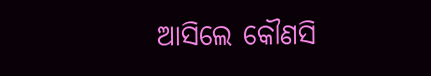ଆସିଲେ କୌଣସି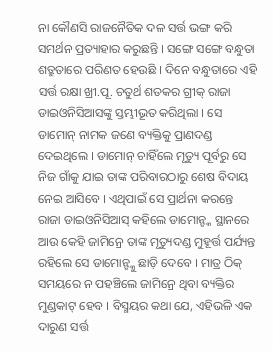ନା କୌଣସି ରାଜନୈତିକ ଦଳ ସର୍ତ୍ତ ଭଙ୍ଗ କରି ସମର୍ଥନ ପ୍ରତ୍ୟାହାର କରୁଛନ୍ତି । ସଙ୍ଗେ ସଙ୍ଗେ ବନ୍ଧୁତା ଶତ୍ରୁତାରେ ପରିଣତ ହେଉଛି । ଦିନେ ବନ୍ଧୁତାରେ ଏହି ସର୍ତ୍ତ ରକ୍ଷା ଖ୍ରୀ.ପୂ. ଚତୁର୍ଥ ଶତକର ଗ୍ରୀକ୍ ରାଜା ଡାଇଓନିସିଆସଙ୍କୁ ସ୍ତମ୍ଭୀଭୂତ କରିଥିଲା । ସେ ଡାମୋନ୍ ନାମକ ଜଣେ ବ୍ୟକ୍ତିକୁ ପ୍ରାଣଦଣ୍ଡ ଦେଇଥିଲେ । ଡାମୋନ୍ ଚାହିଁଲେ ମୃତ୍ୟୁ ପୂର୍ବରୁ ସେ ନିଜ ଗାଁକୁ ଯାଇ ତାଙ୍କ ପରିବାରଠାରୁ ଶେଷ ବିଦାୟ ନେଇ ଆସିବେ । ଏଥିପାଇଁ ସେ ପ୍ରାର୍ଥନା କରନ୍ତେ ରାଜା ଡାଇଓନିସିଆସ୍ କହିଲେ ଡାମୋନ୍ଙ୍କ ସ୍ଥାନରେ ଆଉ କେହି ଜାମିନ୍ରେ ତାଙ୍କ ମୃତ୍ୟୁଦଣ୍ଡ ମୁହୂର୍ତ୍ତ ପର୍ଯ୍ୟନ୍ତ ରହିଲେ ସେ ଡାମୋନ୍ଙ୍କୁ ଛାଡ଼ି ଦେବେ । ମାତ୍ର ଠିକ୍ ସମୟରେ ନ ପହଞ୍ଚିଲେ ଜାମିନ୍ରେ ଥିବା ବ୍ୟକ୍ତିର ମୁଣ୍ଡକାଟ୍ ହେବ । ବିସ୍ମୟର କଥା ଯେ, ଏହିଭଳି ଏକ ଦାରୁଣ ସର୍ତ୍ତ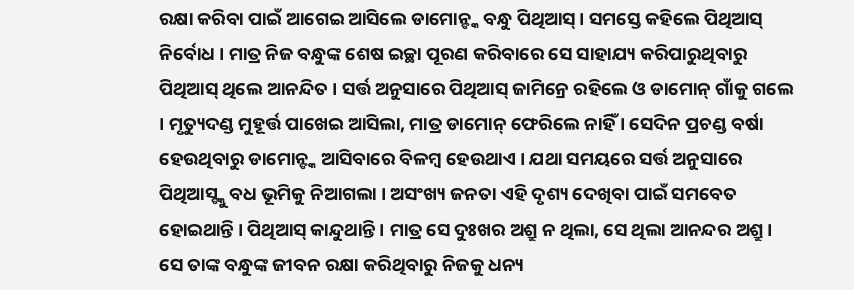ରକ୍ଷା କରିବା ପାଇଁ ଆଗେଇ ଆସିଲେ ଡାମୋନ୍ଙ୍କ ବନ୍ଧୁ ପିଥିଆସ୍ । ସମସ୍ତେ କହିଲେ ପିଥିଆସ୍ ନିର୍ବୋଧ । ମାତ୍ର ନିଜ ବନ୍ଧୁଙ୍କ ଶେଷ ଇଚ୍ଛା ପୂରଣ କରିବାରେ ସେ ସାହାଯ୍ୟ କରିପାରୁଥିବାରୁ ପିଥିଆସ୍ ଥିଲେ ଆନନ୍ଦିତ । ସର୍ତ୍ତ ଅନୁସାରେ ପିଥିଆସ୍ ଜାମିନ୍ରେ ରହିଲେ ଓ ଡାମୋନ୍ ଗାଁକୁ ଗଲେ । ମୃତ୍ୟୁଦଣ୍ଡ ମୁହୂର୍ତ୍ତ ପାଖେଇ ଆସିଲା, ମାତ୍ର ଡାମୋନ୍ ଫେରିଲେ ନାହିଁ । ସେଦିନ ପ୍ରଚଣ୍ଡ ବର୍ଷା ହେଉଥିବାରୁ ଡାମୋନ୍ଙ୍କ ଆସିବାରେ ବିଳମ୍ୱ ହେଉଥାଏ । ଯଥା ସମୟରେ ସର୍ତ୍ତ ଅନୁସାରେ ପିଥିଆସ୍ଙ୍କୁ ବଧ ଭୂମିକୁ ନିଆଗଲା । ଅସଂଖ୍ୟ ଜନତା ଏହି ଦୃଶ୍ୟ ଦେଖିବା ପାଇଁ ସମବେତ ହୋଇଥାନ୍ତି । ପିଥିଆସ୍ କାନ୍ଦୁଥାନ୍ତି । ମାତ୍ର ସେ ଦୁଃଖର ଅଶ୍ରୁ ନ ଥିଲା, ସେ ଥିଲା ଆନନ୍ଦର ଅଶ୍ରୁ । ସେ ତାଙ୍କ ବନ୍ଧୁଙ୍କ ଜୀବନ ରକ୍ଷା କରିଥିବାରୁ ନିଜକୁ ଧନ୍ୟ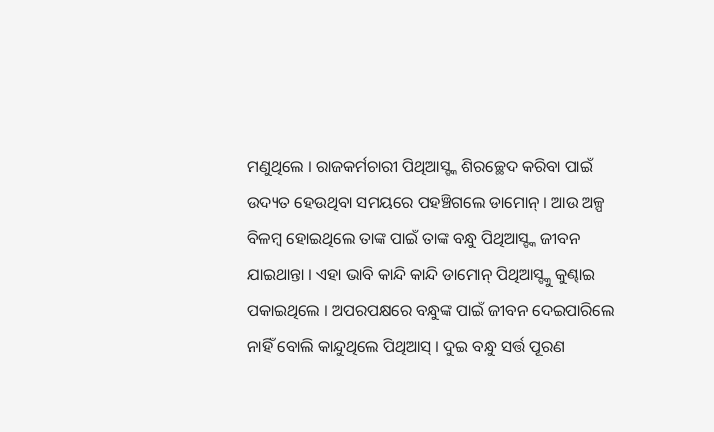ମଣୁଥିଲେ । ରାଜକର୍ମଚାରୀ ପିଥିଆସ୍ଙ୍କ ଶିରଚ୍ଛେଦ କରିବା ପାଇଁ ଉଦ୍ୟତ ହେଉଥିବା ସମୟରେ ପହଞ୍ଚିଗଲେ ଡାମୋନ୍ । ଆଉ ଅଳ୍ପ ବିଳମ୍ୱ ହୋଇଥିଲେ ତାଙ୍କ ପାଇଁ ତାଙ୍କ ବନ୍ଧୁ ପିଥିଆସ୍ଙ୍କ ଜୀବନ ଯାଇଥାନ୍ତା । ଏହା ଭାବି କାନ୍ଦି କାନ୍ଦି ଡାମୋନ୍ ପିଥିଆସ୍ଙ୍କୁ କୁଣ୍ଢାଇ ପକାଇଥିଲେ । ଅପରପକ୍ଷରେ ବନ୍ଧୁଙ୍କ ପାଇଁ ଜୀବନ ଦେଇପାରିଲେ ନାହିଁ ବୋଲି କାନ୍ଦୁଥିଲେ ପିଥିଆସ୍ । ଦୁଇ ବନ୍ଧୁ ସର୍ତ୍ତ ପୂରଣ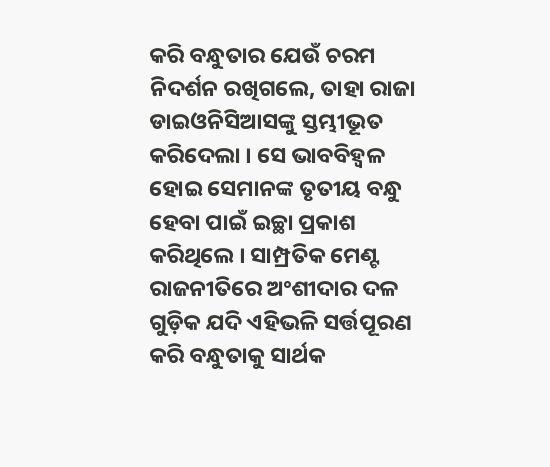କରି ବନ୍ଧୁତାର ଯେଉଁ ଚରମ ନିଦର୍ଶନ ରଖିଗଲେ, ତାହା ରାଜା ଡାଇଓନିସିଆସଙ୍କୁ ସ୍ତମ୍ଭୀଭୂତ କରିଦେଲା । ସେ ଭାବବିହ୍ୱଳ ହୋଇ ସେମାନଙ୍କ ତୃତୀୟ ବନ୍ଧୁ ହେବା ପାଇଁ ଇଚ୍ଛା ପ୍ରକାଶ କରିଥିଲେ । ସାମ୍ପ୍ରତିକ ମେଣ୍ଟ ରାଜନୀତିରେ ଅଂଶୀଦାର ଦଳ ଗୁଡ଼ିକ ଯଦି ଏହିଭଳି ସର୍ତ୍ତପୂରଣ କରି ବନ୍ଧୁତାକୁ ସାର୍ଥକ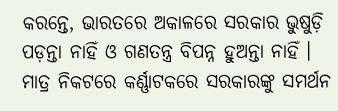କରନ୍ତେ, ଭାରତରେ ଅକାଳରେ ସରକାର ଭୁଷୁଡ଼ି ପଡ଼ନ୍ତା ନାହିଁ ଓ ଗଣତନ୍ତ୍ର ବିପନ୍ନ ହୁଅନ୍ତା ନାହିଁ । ମାତ୍ର ନିକଟରେ କର୍ଣ୍ଣାଟକରେ ସରକାରଙ୍କୁ ସମର୍ଥନ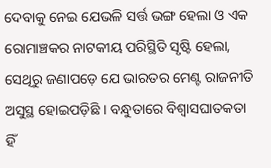ଦେବାକୁ ନେଇ ଯେଭଳି ସର୍ତ୍ତ ଭଙ୍ଗ ହେଲା ଓ ଏକ ରୋମାଞ୍ଚକର ନାଟକୀୟ ପରିସ୍ଥିତି ସୃଷ୍ଟି ହେଲା, ସେଥିରୁ ଜଣାପଡ଼େ ଯେ ଭାରତର ମେଣ୍ଟ ରାଜନୀତି ଅସୁସ୍ଥ ହୋଇପଡ଼ିଛି । ବନ୍ଧୁତାରେ ବିଶ୍ୱାସଘାତକତା ହିଁ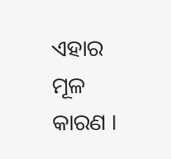ଏହାର ମୂଳ କାରଣ ।